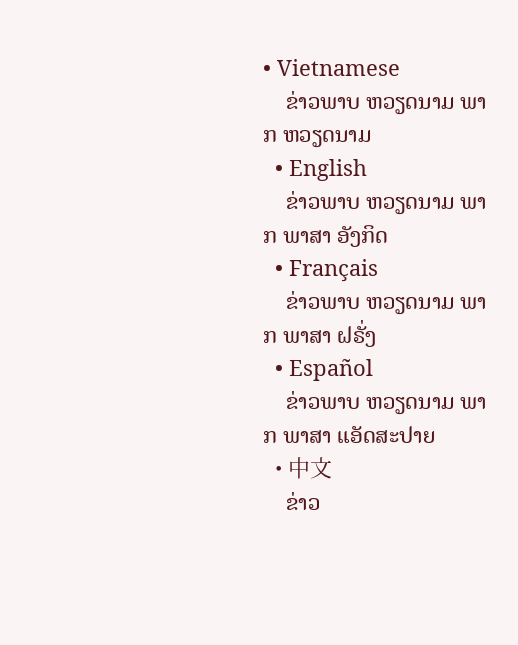• Vietnamese
    ຂ່າວພາບ ຫວຽດນາມ ພາກ ຫວຽດນາມ
  • English
    ຂ່າວພາບ ຫວຽດນາມ ພາກ ພາສາ ອັງກິດ
  • Français
    ຂ່າວພາບ ຫວຽດນາມ ພາກ ພາສາ ຝຣັ່ງ
  • Español
    ຂ່າວພາບ ຫວຽດນາມ ພາກ ພາສາ ແອັດສະປາຍ
  • 中文
    ຂ່າວ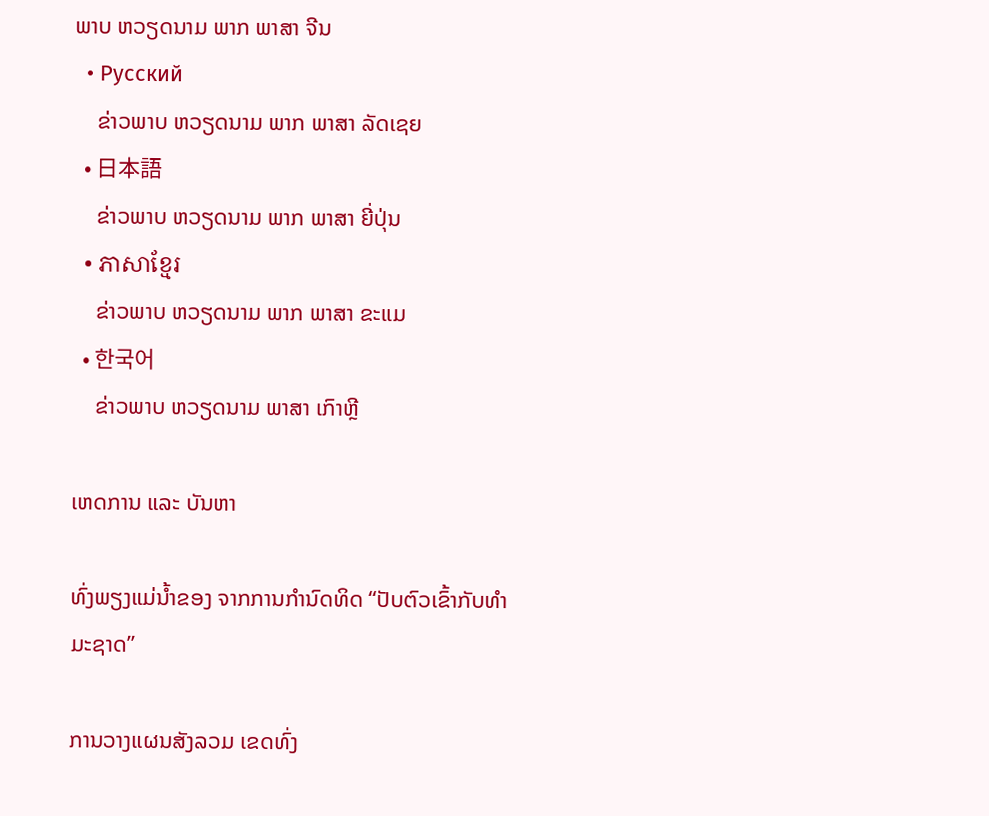ພາບ ຫວຽດນາມ ພາກ ພາສາ ຈີນ
  • Русский
    ຂ່າວພາບ ຫວຽດນາມ ພາກ ພາສາ ລັດເຊຍ
  • 日本語
    ຂ່າວພາບ ຫວຽດນາມ ພາກ ພາສາ ຍີ່ປຸ່ນ
  • ភាសាខ្មែរ
    ຂ່າວພາບ ຫວຽດນາມ ພາກ ພາສາ ຂະແມ
  • 한국어
    ຂ່າວພາບ ຫວຽດນາມ ພາສາ ເກົາຫຼີ

ເຫດການ ແລະ ບັນຫາ

ທົ່ງພຽງແມ່ນໍ້າຂອງ ຈາກການກຳນົດທິດ “ປັບຕົວເຂົ້າກັບທຳ ມະຊາດ”

ການວາງແຜນສັງລວມ ເຂດທົ່ງ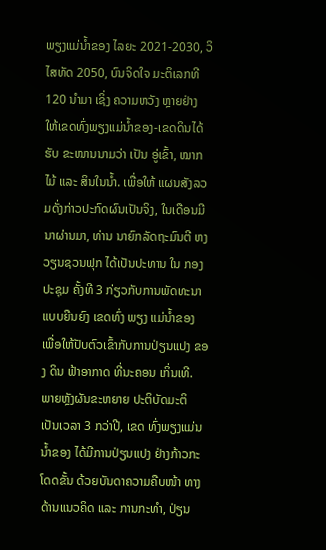ພຽງແມ່ນໍ້າຂອງ ໄລຍະ 2021-2030, ວິໄສທັດ 2050, ບົນຈິດໃຈ ມະຕິເລກທີ 120 ນຳມາ ເຊິ່ງ ຄວາມຫວັງ ຫຼາຍຢ່າງ ໃຫ້ເຂດທົ່ງພຽງແມ່ນ້ຳຂອງ-ເຂດດິນໄດ້ຮັບ ຂະໜານນາມວ່າ ເປັນ ອູ່ເຂົ້າ, ໝາກໄມ້ ແລະ ສິນໃນນໍ້າ. ເພື່ອໃຫ້ ແຜນສັງລວມດັ່ງກ່າວປະກົດຜົນເປັນຈິງ, ໃນເດືອນມີນາຜ່ານມາ, ທ່ານ ນາຍົກລັດຖະມົນຕີ ຫງວຽນຊວນຟຸກ ໄດ້ເປັນປະທານ ໃນ ກອງປະຊຸມ ຄັ້ງທີ 3 ກ່ຽວກັບການພັດທະນາ ແບບຍືນຍົງ ເຂດທົ່ງ ພຽງ ແມ່ນ້ຳຂອງ ເພື່ອໃຫ້ປັບຕົວເຂົ້າກັບການປ່ຽນແປງ ຂອງ ດິນ ຟ້າອາກາດ ທີ່ນະຄອນ ເກິ່ນເທີ.
ພາຍຫຼັງຜັນຂະຫຍາຍ ປະຕິບັດມະຕິ ເປັນເວລາ 3 ກວ່າປີ, ເຂດ ທົ່ງພຽງແມ່ນນ້ຳຂອງ ໄດ້ມີການປ່ຽນແປງ ຢ່າງກ້າວກະໂດດຂັ້ນ ດ້ວຍບັນດາຄວາມຄືບໜ້າ ທາງດ້ານແນວຄິດ ແລະ ການກະທຳ, ປ່ຽນ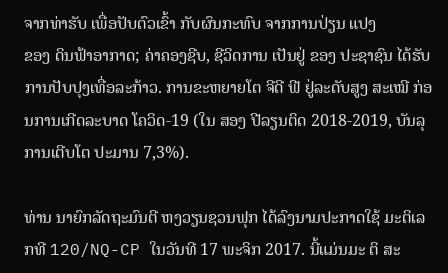ຈາກທ່າຮັບ ເພື່ອປັບຕົວເຂົ້າ ກັບຜົນກະທົບ ຈາກການປ່ຽນ ແປງ
ຂອງ ດິນຟ້າອາກາດ; ຄ່າຄອງຊີບ, ຊີວິດການ ເປັນຢູ່ ຂອງ ປະຊາຊົນ ໄດ້ຮັບການປັບປຸງເທື່ອລະກ້າວ. ການຂະຫຍາຍໂຕ ຈີດີ ຟີ ຢູ່ລະດັບສູງ ສະເໝີ ກ່ອນການເກີດລະບາດ ໂຄວິດ-19 (ໃນ ສອງ ປີລຽນຕິດ 2018-2019, ບັນລຸການເຕີບໂຕ ປະມານ 7,3%).

ທ່ານ ນາຍົກລັດຖະມົນຕີ ຫງວຽນຊວນຟຸກ ໄດ້ລົງນາມປະກາດໃຊ້ ມະຕິເລກທີ 120/NQ-CP ໃນວັນທີ 17 ພະຈິກ 2017. ນີ້ແມ່ນມະ ຕິ ສະ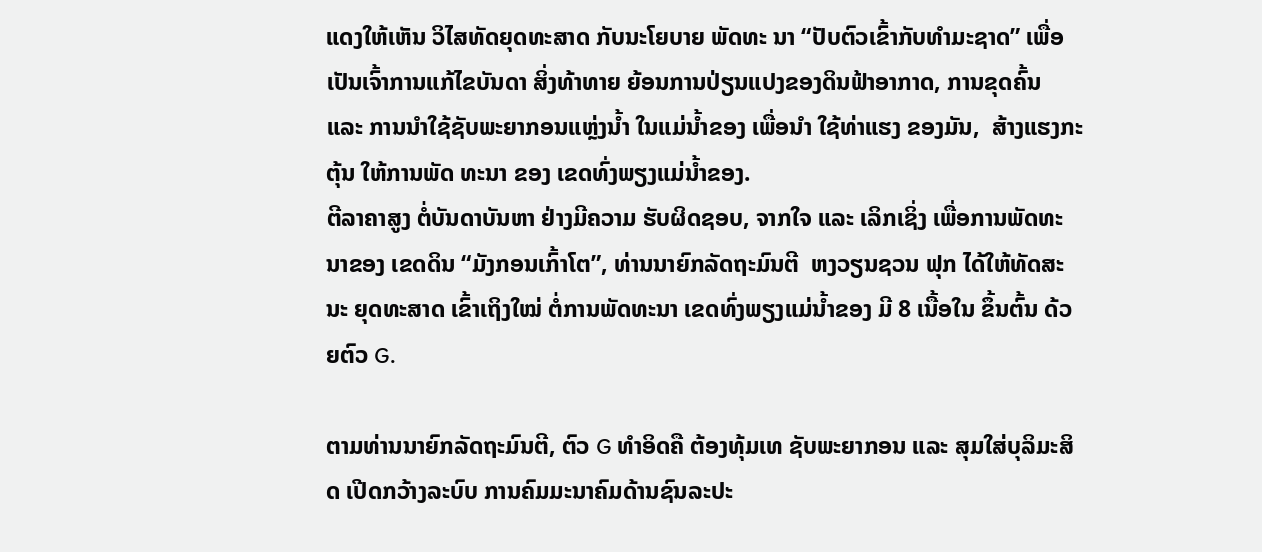ແດງໃຫ້ເຫັນ ວິໄສທັດຍຸດທະສາດ ກັບນະໂຍບາຍ ພັດທະ ນາ “ປັບຕົວເຂົ້າກັບທຳມະຊາດ” ເພື່ອເປັນເຈົ້າການແກ້ໄຂບັນດາ ສິ່ງທ້າທາຍ ຍ້ອນການປ່ຽນແປງຂອງດິນຟ້າອາກາດ, ການຂຸດຄົ້ນ ແລະ ການນໍາໃຊ້ຊັບພະຍາກອນແຫຼ່ງນໍ້າ ໃນແມ່ນໍ້າຂອງ ເພື່ອນໍາ ໃຊ້ທ່າແຮງ ຂອງມັນ,  ສ້າງແຮງກະຕຸ້ນ ໃຫ້ການພັດ ທະນາ ຂອງ ເຂດທົ່ງພຽງແມ່ນ້ຳຂອງ.
ຕີລາຄາສູງ ຕໍ່ບັນດາບັນຫາ ຢ່າງມີຄວາມ ຮັບຜິດຊອບ, ຈາກໃຈ ແລະ ເລິກເຊິ່ງ ເພື່ອການພັດທະນາຂອງ ເຂດດິນ “ມັງກອນເກົ້າໂຕ”, ທ່ານນາຍົກລັດຖະມົນຕີ  ຫງວຽນຊວນ ຟຸກ ໄດ້ໃຫ້ທັດສະນະ ຍຸດທະສາດ ເຂົ້າເຖິງໃໝ່ ຕໍ່ການພັດທະນາ ເຂດທົ່ງພຽງແມ່ນໍ້າຂອງ ມີ 8 ເນື້ອໃນ ຂຶ້ນຕົ້ນ ດ້ວຍຕົວ G.

ຕາມທ່ານນາຍົກລັດຖະມົນຕີ, ຕົວ G ທຳອິດຄື ຕ້ອງທຸ້ມເທ ຊັບພະຍາກອນ ແລະ ສຸມໃສ່ບຸລິມະສິດ ເປີດກວ້າງລະບົບ ການຄົມມະນາຄົມດ້ານຊົນລະປະ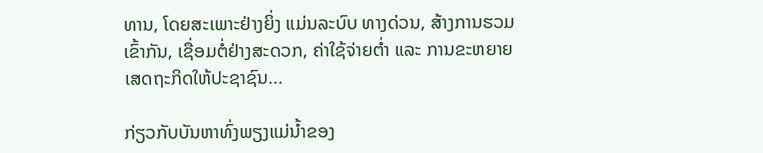ທານ, ໂດຍສະເພາະຢ່າງຍິ່ງ ແມ່ນລະບົບ ທາງດ່ວນ, ສ້າງການຮວມເຂົ້າກັນ, ເຊື່ອມຕໍ່ຢ່າງສະດວກ, ຄ່າໃຊ້ຈ່າຍຕໍ່າ ແລະ ການຂະຫຍາຍເສດຖະກິດໃຫ້ປະຊາຊົນ...

ກ່ຽວກັບບັນຫາທົ່ງພຽງແມ່ນໍ້າຂອງ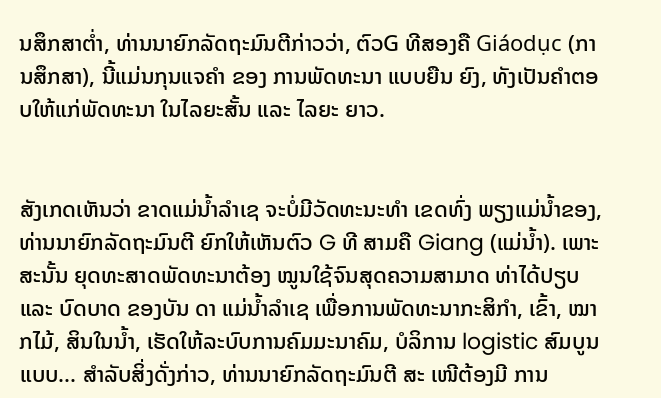ນສຶກສາຕໍ່າ, ທ່ານນາຍົກລັດຖະມົນຕີກ່າວວ່າ, ຕົວG ທີສອງຄື Giáodục (ການສຶກສາ), ນີ້ແມ່ນກຸນແຈຄຳ ຂອງ ການພັດທະນາ ແບບຍືນ ຍົງ, ທັງເປັນຄຳຕອບໃຫ້ແກ່ພັດທະນາ ໃນໄລຍະສັ້ນ ແລະ ໄລຍະ ຍາວ.


ສັງເກດເຫັນວ່າ ຂາດແມ່ນໍ້າລຳເຊ ຈະບໍ່ມີວັດທະນະທຳ ເຂດທົ່ງ ພຽງແມ່ນໍ້າຂອງ, ທ່ານນາຍົກລັດຖະມົນຕີ ຍົກໃຫ້ເຫັນຕົວ G ທີ ສາມຄື Giang (ແມ່ນໍ້າ). ເພາະສະນັ້ນ ຍຸດທະສາດພັດທະນາຕ້ອງ ໝູນໃຊ້ຈົນສຸດຄວາມສາມາດ ທ່າໄດ້ປຽບ ແລະ ບົດບາດ ຂອງບັນ ດາ ແມ່ນ້ຳລໍາເຊ ເພື່ອການພັດທະນາກະສິກຳ, ເຂົ້າ, ໝາກໄມ້, ສິນໃນນ້ຳ, ເຮັດໃຫ້ລະບົບການຄົມມະນາຄົມ, ບໍລິການ logistic ສົມບູນແບບ... ສຳລັບສິ່ງດັ່ງກ່າວ, ທ່ານນາຍົກລັດຖະມົນຕີ ສະ ເໜີຕ້ອງມີ ການ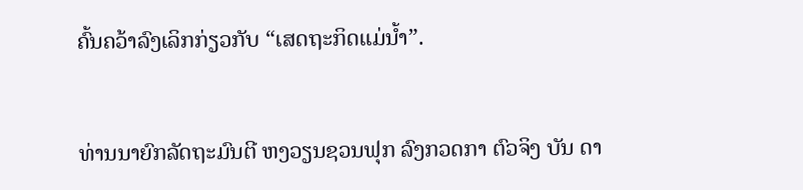ຄົ້ນຄວ້າລົງເລິກກ່ຽວກັບ “ເສດຖະກິດແມ່ນໍ້າ”.


ທ່ານນາຍົກລັດຖະມົນຕີ ຫງວຽນຊວນຟຸກ ລົງກວດກາ ຕົວຈິງ ບັນ ດາ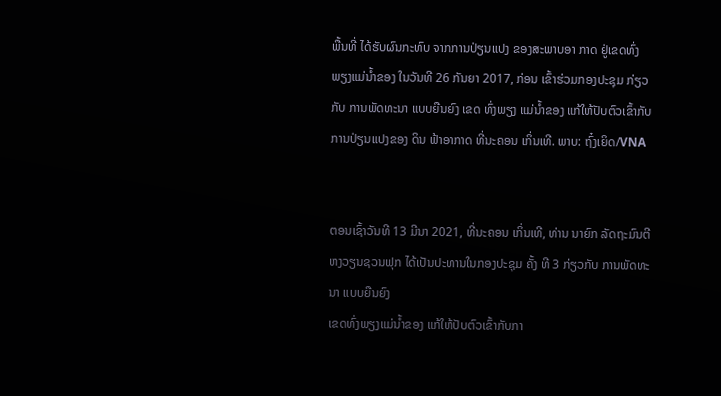ພື້ນທີ່ ໄດ້ຮັບຜົນກະທົບ ຈາກການປ່ຽນແປງ ຂອງສະພາບອາ ກາດ ຢູ່ເຂດທົ່ງພຽງແມ່ນ້ຳຂອງ ໃນວັນທີ 26 ກັນຍາ 2017, ກ່ອນ ເຂົ້າຮ່ວມກອງປະຊຸມ ກ່ຽວກັບ ການພັດທະນາ ແບບຍືນຍົງ ເຂດ ທົ່ງພຽງ ແມ່ນໍ້າຂອງ ແກ້ໃຫ້ປັບຕົວເຂົ້າກັບການປ່ຽນແປງຂອງ ດິນ ຟ້າອາກາດ ທີ່ນະຄອນ ເກິ່ນເທີ. ພາບ: ຖົ໋ງເຍິດ/VNA


ຕອນເຊົ້າວັນທີ 13 ມີນາ 2021, ທີ່ນະຄອນ ເກິ່ນເທີ, ທ່ານ ນາຍົກ ລັດຖະມົນຕີ ຫງວຽນຊວນຟຸກ ໄດ້ເປັນປະທານໃນກອງປະຊຸມ ຄັ້ງ ທີ 3 ກ່ຽວກັບ ການພັດທະນາ ແບບຍືນຍົງ
ເຂດທົ່ງພຽງແມ່ນໍ້າຂອງ ແກ້ໃຫ້ປັບຕົວເຂົ້າກັບກາ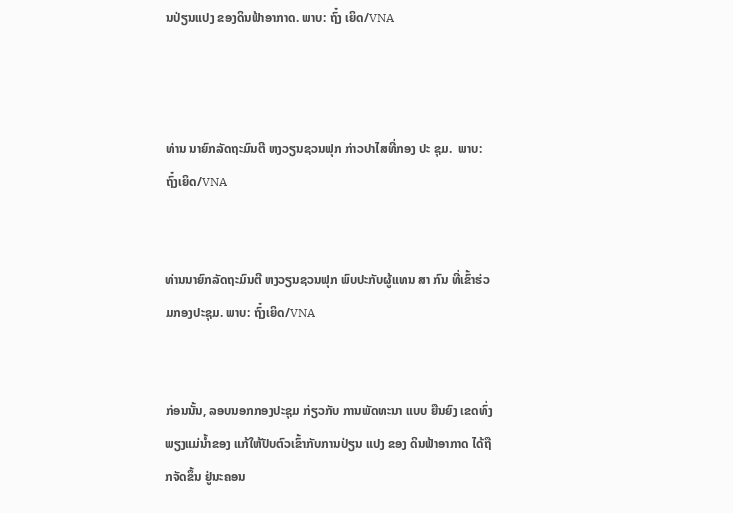ນປ່ຽນແປງ ຂອງດິນຟ້າອາກາດ. ພາບ: ຖົ໋ງ ເຍິດ/VNA



ທ່ານ ນາຍົກລັດຖະມົນຕີ ຫງວຽນຊວນຟຸກ ກ່າວປາໄສທີ່ກອງ ປະ ຊຸມ.  ພາບ: ຖົ໋ງເຍິດ/VNA


ທ່ານນາຍົກລັດຖະມົນຕີ ຫງວຽນຊວນຟຸກ ພົບປະກັບຜູ້ແທນ ສາ ກົນ ທີ່ເຂົ້າຮ່ວມກອງປະຊຸມ. ພາບ: ຖົ໋ງເຍິດ/VNA


ກ່ອນນັ້ນ, ລອບນອກກອງປະຊຸມ ກ່ຽວກັບ ການພັດທະນາ ແບບ ຍືນຍົງ ເຂດທົ່ງພຽງແມ່ນ້ຳຂອງ ແກ້ໃຫ້ປັບຕົວເຂົ້າກັບການປ່ຽນ ແປງ ຂອງ ດິນຟ້າອາກາດ ໄດ້ຖືກຈັດຂຶ້ນ ຢູ່ນະຄອນ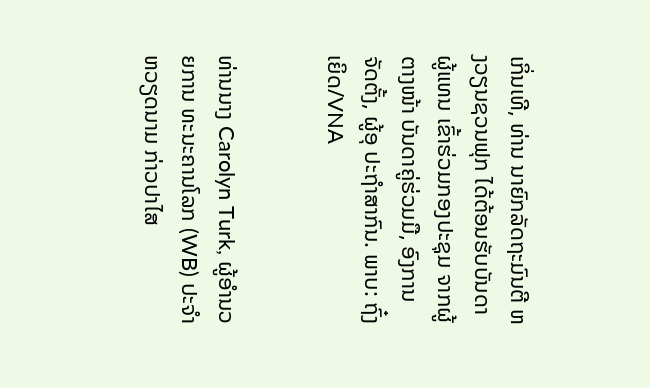ເກິ່ນເທີ, ທ່ານ ນາຍົກລັດຖະມົນຕີ ຫງວຽນຊວນຟຸກ ໄດ້ຕ້ອນຮັບບັນດາຜູ້ແທນ ເຂົ້າຮ່ວມກອງປະຊຸມ ຈາກຜູ້ຕາງໜ້າ ບັນດາຄູ່ຮ່ວມມື, ອົງການ ຈັດຕັ້ງ, ຜູ້ອຸ ປະຖຳສາກົນ. ພາບ: ຖົ໋ງເຍິດ/VNA


ທ່ານນາງ Carolyn Turk, ຜູ້ອຳນວຍການ ທະນະຄານໂລກ (WB) ປະຈຳ ຫວຽດນາມ ກ່າວປາໄສ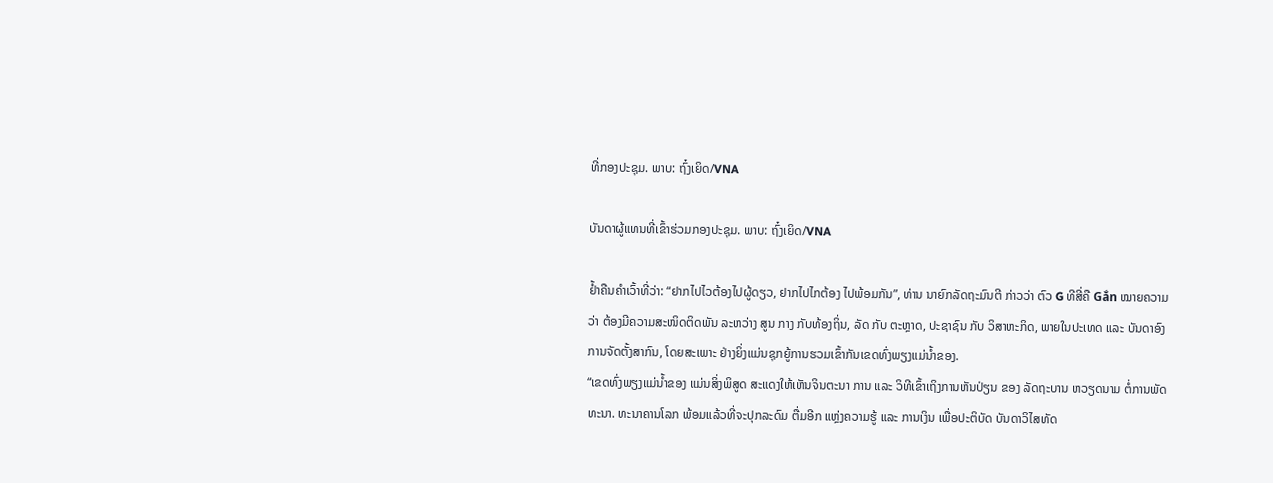ທີ່ກອງປະຊຸມ. ພາບ: ຖົ໋ງເຍິດ/VNA

ບັນດາຜູ້ແທນທີ່ເຂົ້າຮ່ວມກອງປະຊຸມ. ພາບ: ຖົ໋ງເຍິດ/VNA

ຢໍ້າຄືນຄຳເວົ້າທີ່ວ່າ: “ຢາກໄປໄວຕ້ອງໄປຜູ້ດຽວ, ຢາກໄປໄກຕ້ອງ ໄປພ້ອມກັນ”, ທ່ານ ນາຍົກລັດຖະມົນຕີ ກ່າວວ່າ ຕົວ G ທີສີ່ຄື Gắn ໝາຍຄວາມວ່າ ຕ້ອງມີຄວາມສະໜິດຕິດພັນ ລະຫວ່າງ ສູນ ກາງ ກັບທ້ອງຖິ່ນ, ລັດ ກັບ ຕະຫຼາດ, ປະຊາຊົນ ກັບ ວິສາຫະກິດ, ພາຍໃນປະເທດ ແລະ ບັນດາອົງການຈັດຕັ້ງສາກົນ, ໂດຍສະເພາະ ຢ່າງຍິ່ງແມ່ນຊຸກຍູ້ການຮວມເຂົ້າກັນເຂດທົ່ງພຽງແມ່ນ້ຳຂອງ.
“ເຂດທົ່ງພຽງແມ່ນ້ຳຂອງ ແມ່ນສິ່ງພິສູດ ສະແດງໃຫ້ເຫັນຈິນຕະນາ ການ ແລະ ວິທີເຂົ້າເຖິງການຫັນປ່ຽນ ຂອງ ລັດຖະບານ ຫວຽດນາມ ຕໍ່ການພັດທະນາ. ທະນາຄານໂລກ ພ້ອມແລ້ວທີ່ຈະປຸກລະດົມ ຕື່ມອີກ ແຫຼ່ງຄວາມຮູ້ ແລະ ການເງິນ ເພື່ອປະຕິບັດ ບັນດາວິໄສທັດ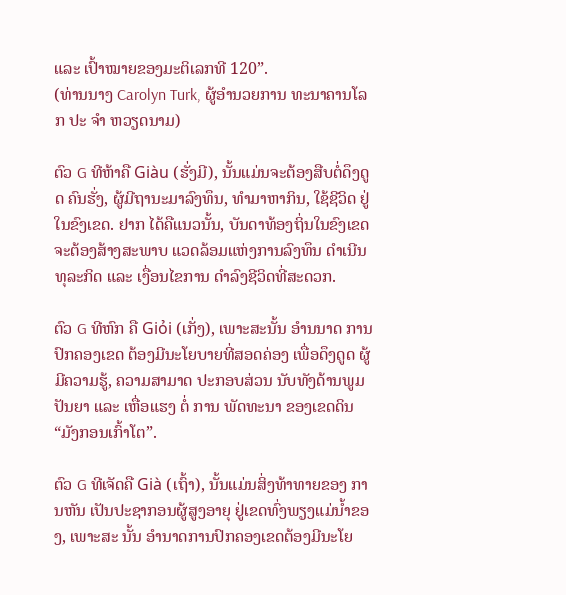ແລະ ເປົ້າໝາຍຂອງມະຕິເລກທີ 120”.
(ທ່ານນາງ Carolyn Turk, ຜູ້ອໍານວຍການ ທະນາຄານໂລກ ປະ ຈຳ ຫວຽດນາມ)

ຕົວ G ທີຫ້າຄື Giàu (ຮັ່ງມີ), ນັ້ນແມ່ນຈະຕ້ອງສືບຕໍ່ດຶງດູດ ຄົນຮັ່ງ, ຜູ້ມີຖານະມາລົງທຶນ, ທຳມາຫາກິນ, ໃຊ້ຊີວິດ ຢູ່ໃນຂົງເຂດ. ຢາກ ໄດ້ຄືແນວນັ້ນ, ບັນດາທ້ອງຖິ່ນໃນຂົງເຂດຈະຕ້ອງສ້າງສະພາບ ແວດລ້ອມແຫ່ງການລົງທຶນ ດຳເນີນທຸລະກິດ ແລະ ເງື່ອນໄຂການ ດຳລົງຊີວິດທີ່ສະດວກ.

ຕົວ G ທີຫົກ ຄື Giỏi (ເກັ່ງ), ເພາະສະນັ້ນ ອຳນນາດ ການປົກຄອງເຂດ ຕ້ອງມີນະໂຍບາຍທີ່ສອດຄ່ອງ ເພື່ອດຶງດູດ ຜູ້ມີຄວາມຮູ້, ຄວາມສາມາດ ປະກອບສ່ວນ ນັບທັງດ້ານພູມປັນຍາ ແລະ ເຫື່ອແຮງ ຕໍ່ ການ ພັດທະນາ ຂອງເຂດດິນ “ມັງກອນເກົ້າໂຕ”.

ຕົວ G ທີເຈັດຄື Già (ເຖົ້າ), ນັ້ນແມ່ນສິ່ງທ້າທາຍຂອງ ການຫັນ ເປັນປະຊາກອນຜູ້ສູງອາຍຸ ຢູ່ເຂດທົ່ງພຽງແມ່ນໍ້າຂອງ, ເພາະສະ ນັ້ນ ອຳນາດການປົກຄອງເຂດຕ້ອງມີນະໂຍ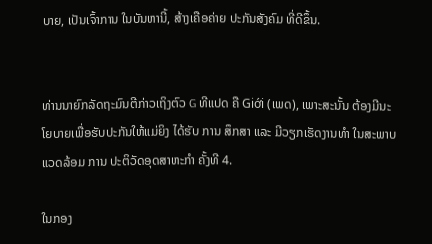ບາຍ, ເປັນເຈົ້າການ ໃນບັນຫານີ້, ສ້າງເຄືອຄ່າຍ ປະກັນສັງຄົມ ທີ່ດີຂຶ້ນ.


ທ່ານນາຍົກລັດຖະມົນຕີກ່າວເຖິງຕົວ G ທີແປດ ຄື Giới (ເພດ), ເພາະສະນັ້ນ ຕ້ອງມີນະໂຍບາຍເພື່ອຮັບປະກັນໃຫ້ແມ່ຍິງ ໄດ້ຮັບ ການ ສຶກສາ ແລະ ມີວຽກເຮັດງານທຳ ໃນສະພາບແວດລ້ອມ ການ ປະຕິວັດອຸດສາຫະກຳ ຄັ້ງທີ 4.

ໃນກອງ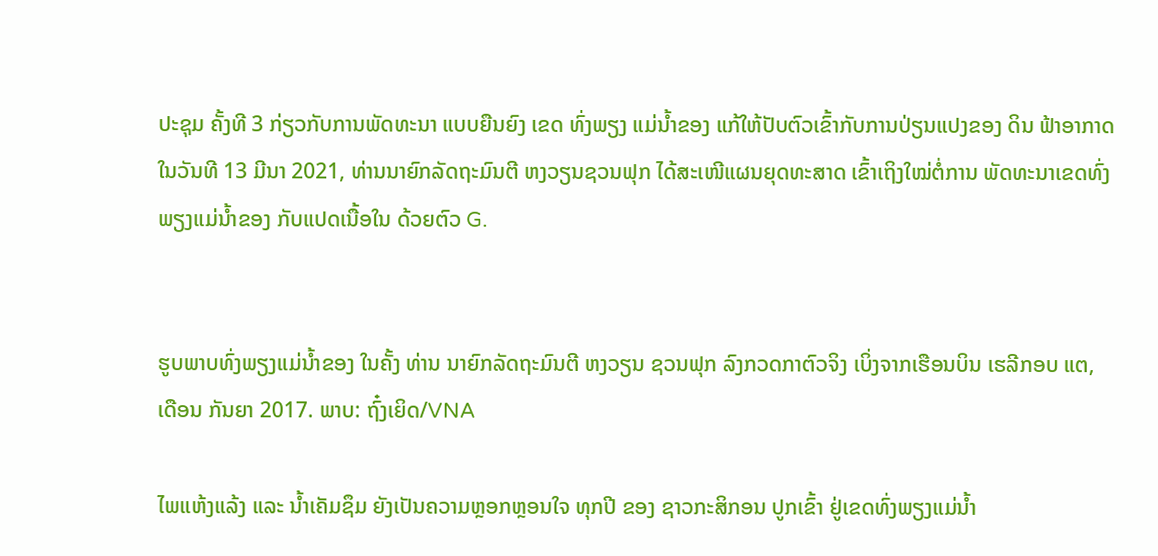ປະຊຸມ ຄັ້ງທີ 3 ກ່ຽວກັບການພັດທະນາ ແບບຍືນຍົງ ເຂດ ທົ່ງພຽງ ແມ່ນໍ້າຂອງ ແກ້ໃຫ້ປັບຕົວເຂົ້າກັບການປ່ຽນແປງຂອງ ດິນ ຟ້າອາກາດ ໃນວັນທີ 13 ມີນາ 2021, ທ່ານນາຍົກລັດຖະມົນຕີ ຫງວຽນຊວນຟຸກ ໄດ້ສະເໜີແຜນຍຸດທະສາດ ເຂົ້າເຖິງໃໝ່ຕໍ່ການ ພັດທະນາເຂດທົ່ງພຽງແມ່ນ້ຳຂອງ ກັບແປດເນື້ອໃນ ດ້ວຍຕົວ G.


ຮູບພາບທົ່ງພຽງແມ່ນໍ້າຂອງ ໃນຄັ້ງ ທ່ານ ນາຍົກລັດຖະມົນຕີ ຫງວຽນ ຊວນຟຸກ ລົງກວດກາຕົວຈິງ ເບິ່ງຈາກເຮືອນບິນ ເຮລີກອບ ແຕ, ເດືອນ ກັນຍາ 2017. ພາບ: ຖົ໋ງເຍິດ/VNA

ໄພແຫ້ງແລ້ງ ແລະ ນ້ຳເຄັມຊຶມ ຍັງເປັນຄວາມຫຼອກຫຼອນໃຈ ທຸກປີ ຂອງ ຊາວກະສິກອນ ປູກເຂົ້າ ຢູ່ເຂດທົ່ງພຽງແມ່ນໍ້າ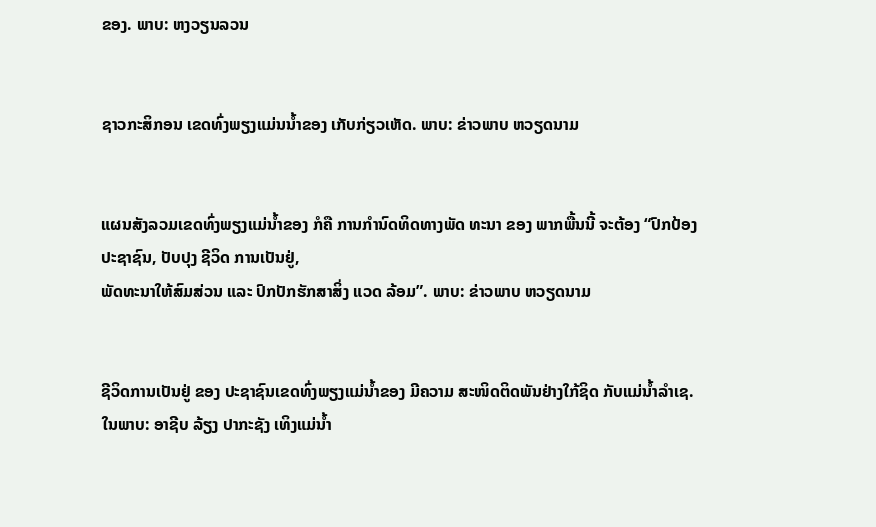ຂອງ. ພາບ: ຫງວຽນລວນ


ຊາວກະສິກອນ ເຂດທົ່ງພຽງແມ່ນນໍ້າຂອງ ເກັບກ່ຽວເຫັດ. ພາບ: ຂ່າວພາບ ຫວຽດນາມ


ແຜນສັງລວມເຂດທົ່ງພຽງແມ່ນ້ຳຂອງ ກໍຄື ການກຳນົດທິດທາງພັດ ທະນາ ຂອງ ພາກພື້ນນີ້ ຈະຕ້ອງ “ປົກປ້ອງປະຊາຊົນ, ປັບປຸງ ຊີວິດ ການເປັນຢູ່,
ພັດທະນາໃຫ້ສົມສ່ວນ ແລະ ປົກປັກຮັກສາສິ່ງ ແວດ ລ້ອມ”. ພາບ: ຂ່າວພາບ ຫວຽດນາມ


ຊີວິດການເປັນຢູ່ ຂອງ ປະຊາຊົນເຂດທົ່ງພຽງແມ່ນໍ້າຂອງ ມີຄວາມ ສະໜິດຕິດພັນຢ່າງໃກ້ຊິດ ກັບແມ່ນໍ້າລຳເຊ.
ໃນພາບ: ອາຊີບ ລ້ຽງ ປາກະຊັງ ເທິງແມ່ນໍ້າ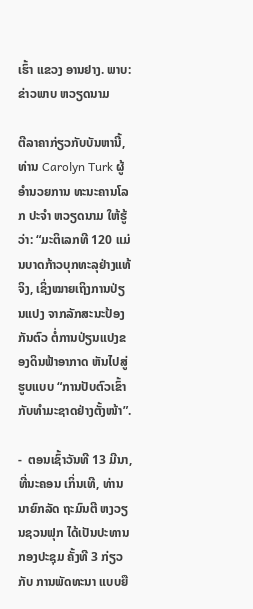ເຮົ້າ ແຂວງ ອານຢາງ. ພາບ: ຂ່າວພາບ ຫວຽດນາມ

ຕີລາຄາກ່ຽວກັບບັນຫານີ້, ທ່ານ Carolyn Turk ຜູ້ອຳນວຍການ ທະນະຄານໂລກ ປະຈຳ ຫວຽດນາມ ໃຫ້ຮູ້ວ່າ: “ມະຕິເລກທີ 120 ແມ່ນບາດກ້າວບຸກທະລຸຢ່າງແທ້ຈິງ, ເຊິ່ງໝາຍເຖິງການປ່ຽນແປງ ຈາກລັກສະນະປ້ອງກັນຕົວ ຕໍ່ການປ່ຽນແປງຂອງດິນຟ້າອາກາດ ຫັນໄປສູ່ຮູບແບບ “ການປັບຕົວເຂົ້າກັບທຳມະຊາດຢ່າງຕັ້ງໜ້າ”.

-  ຕອນເຊົ້າວັນທີ 13 ມີນາ, ທີ່ນະຄອນ ເກິ່ນເທີ, ທ່ານ ນາຍົກລັດ ຖະມົນຕີ ຫງວຽນຊວນຟຸກ ໄດ້ເປັນປະທານ ກອງປະຊຸມ ຄັ້ງທີ 3 ກ່ຽວກັບ ການພັດທະນາ ແບບຍື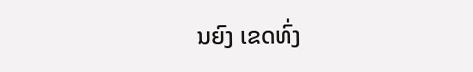ນຍົງ ເຂດທົ່ງ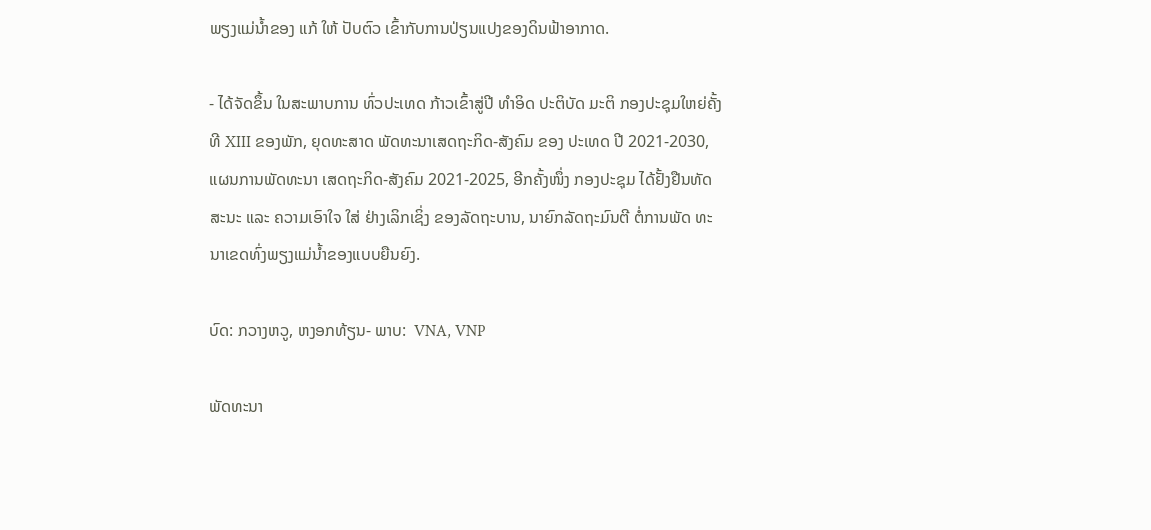ພຽງແມ່ນ້ຳຂອງ ແກ້ ໃຫ້ ປັບຕົວ ເຂົ້າກັບການປ່ຽນແປງຂອງດິນຟ້າອາກາດ.

- ໄດ້ຈັດຂຶ້ນ ໃນສະພາບການ ທົ່ວປະເທດ ກ້າວເຂົ້າສູ່ປີ ທຳອິດ ປະຕິບັດ ມະຕິ ກອງປະຊຸມໃຫຍ່ຄັ້ງທີ XIII ຂອງພັກ, ຍຸດທະສາດ ພັດທະນາເສດຖະກິດ-ສັງຄົມ ຂອງ ປະເທດ ປີ 2021-2030, ແຜນການພັດທະນາ ເສດຖະກິດ-ສັງຄົມ 2021-2025, ອີກຄັ້ງໜຶ່ງ ກອງປະຊຸມ ໄດ້ຢັ້ງຢືນທັດສະນະ ແລະ ຄວາມເອົາໃຈ ໃສ່ ຢ່າງເລິກເຊິ່ງ ຂອງລັດຖະບານ, ນາຍົກລັດຖະມົນຕີ ຕໍ່ການພັດ ທະນາເຂດທົ່ງພຽງແມ່ນໍ້າຂອງແບບຍືນຍົງ.

ບົດ: ກວາງຫວູ, ຫງອກທ້ຽນ- ພາບ:  VNA, VNP

ພັດທະນາ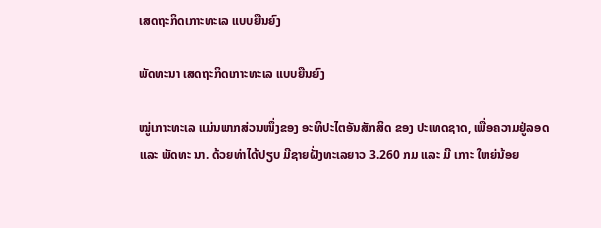ເສດຖະກິດເກາະທະເລ ແບບຍືນຍົງ

ພັດທະນາ ເສດຖະກິດເກາະທະເລ ແບບຍືນຍົງ

ໝູ່ເກາະທະເລ ແມ່ນພາກສ່ວນໜຶ່ງຂອງ ອະທິປະໄຕອັນສັກສິດ ຂອງ ປະເທດຊາດ, ເພື່ອຄວາມຢູ່ລອດ ແລະ ພັດທະ ນາ. ດ້ວຍທ່າໄດ້ປຽບ ມີຊາຍຝັ່ງທະເລຍາວ 3.260 ກມ ແລະ ມີ ເກາະ ໃຫຍ່ນ້ອຍ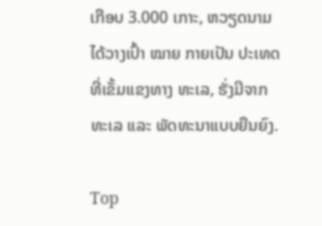ເກືອບ 3.000 ເກາະ, ຫວຽດນາມ ໄດ້ວາງເປົ້າ ໝາຍ ກາຍເປັນ ປະເທດທີ່ເຂັ້ມແຂງທາງ ທະເລ, ຮັ່ງມີຈາກ ທະເລ ແລະ ພັດທະນາແບບຍືນຍົງ.

Top